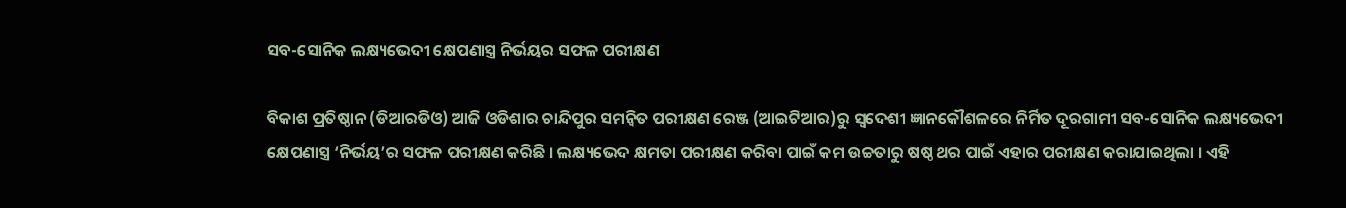ସବ-ସୋନିକ ଲକ୍ଷ୍ୟଭେଦୀ କ୍ଷେପଣାସ୍ତ୍ର ନିର୍ଭୟର ସଫଳ ପରୀକ୍ଷଣ

ବିକାଶ ପ୍ରତିଷ୍ଠାନ (ଡିଆରଡିଓ) ଆଜି ଓଡିଶାର ଚାନ୍ଦିପୁର ସମନ୍ୱିତ ପରୀକ୍ଷଣ ରେଞ୍ଜ (ଆଇଟିଆର)ରୁ ସ୍ୱଦେଶୀ ଜ୍ଞାନକୌଶଳରେ ନିର୍ମିତ ଦୂରଗାମୀ ସବ-ସୋନିକ ଲକ୍ଷ୍ୟଭେଦୀ କ୍ଷେପଣାସ୍ତ୍ର ‘ନିର୍ଭୟ’ର ସଫଳ ପରୀକ୍ଷଣ କରିଛି । ଲକ୍ଷ୍ୟଭେଦ କ୍ଷମତା ପରୀକ୍ଷଣ କରିବା ପାଇଁ କମ ଉଚ୍ଚତାରୁ ଷଷ୍ଠ ଥର ପାଇଁ ଏହାର ପରୀକ୍ଷଣ କରାଯାଇଥିଲା । ଏହି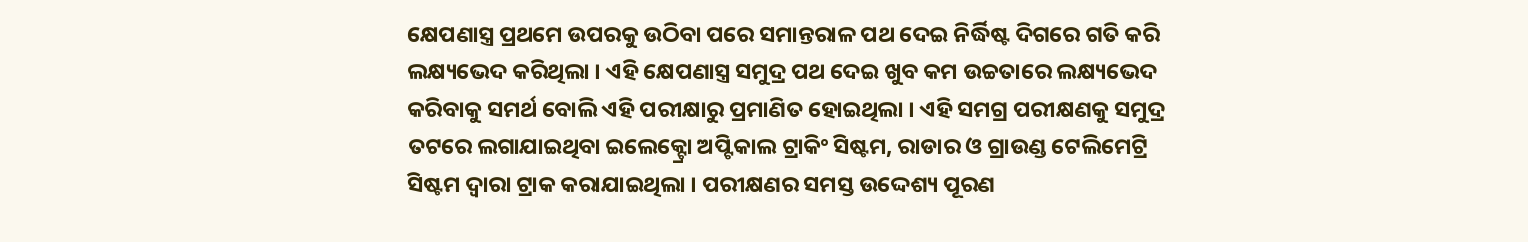କ୍ଷେପଣାସ୍ତ୍ର ପ୍ରଥମେ ଉପରକୁ ଉଠିବା ପରେ ସମାନ୍ତରାଳ ପଥ ଦେଇ ନିର୍ଦ୍ଧିଷ୍ଟ ଦିଗରେ ଗତି କରି ଲକ୍ଷ୍ୟଭେଦ କରିଥିଲା । ଏହି କ୍ଷେପଣାସ୍ତ୍ର ସମୁଦ୍ର ପଥ ଦେଇ ଖୁବ କମ ଉଚ୍ଚତାରେ ଲକ୍ଷ୍ୟଭେଦ କରିବାକୁ ସମର୍ଥ ବୋଲି ଏହି ପରୀକ୍ଷାରୁ ପ୍ରମାଣିତ ହୋଇଥିଲା । ଏହି ସମଗ୍ର ପରୀକ୍ଷଣକୁ ସମୁଦ୍ର ତଟରେ ଲଗାଯାଇଥିବା ଇଲେକ୍ଟ୍ରୋ ଅପ୍ଟିକାଲ ଟ୍ରାକିଂ ସିଷ୍ଟମ, ରାଡାର ଓ ଗ୍ରାଉଣ୍ଡ ଟେଲିମେଟ୍ରି ସିଷ୍ଟମ ଦ୍ୱାରା ଟ୍ରାକ କରାଯାଇଥିଲା । ପରୀକ୍ଷଣର ସମସ୍ତ ଉଦ୍ଦେଶ୍ୟ ପୂରଣ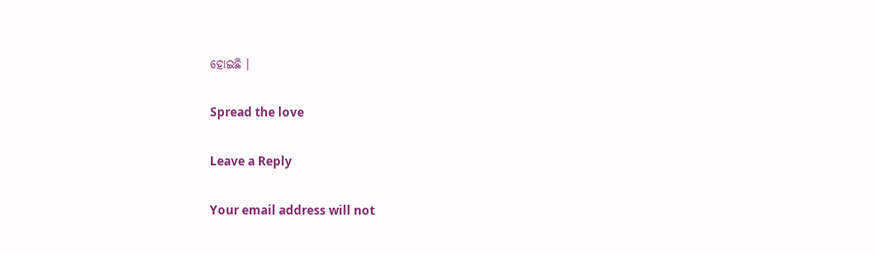ହୋଇଛି ।

Spread the love

Leave a Reply

Your email address will not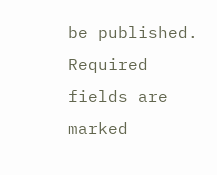be published. Required fields are marked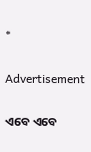*

Advertisement

ଏବେ ଏବେ